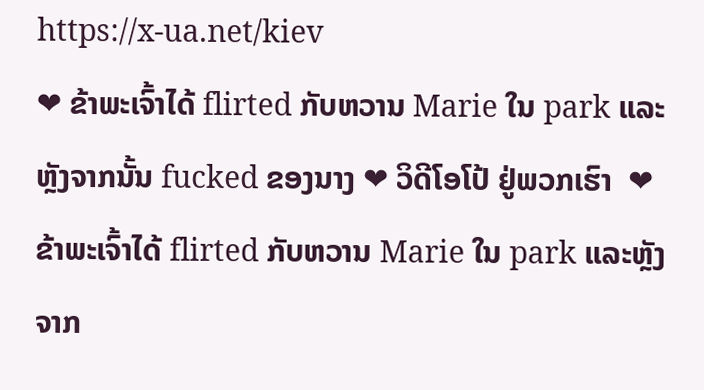https://x-ua.net/kiev
❤ ຂ້າພະເຈົ້າໄດ້ flirted ກັບຫວານ Marie ໃນ park ແລະຫຼັງຈາກນັ້ນ fucked ຂອງນາງ ❤ ວິດີໂອໂປ້ ຢູ່ພວກເຮົາ  ❤ ຂ້າພະເຈົ້າໄດ້ flirted ກັບຫວານ Marie ໃນ park ແລະຫຼັງຈາກ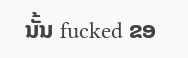ນັ້ນ fucked ຂອ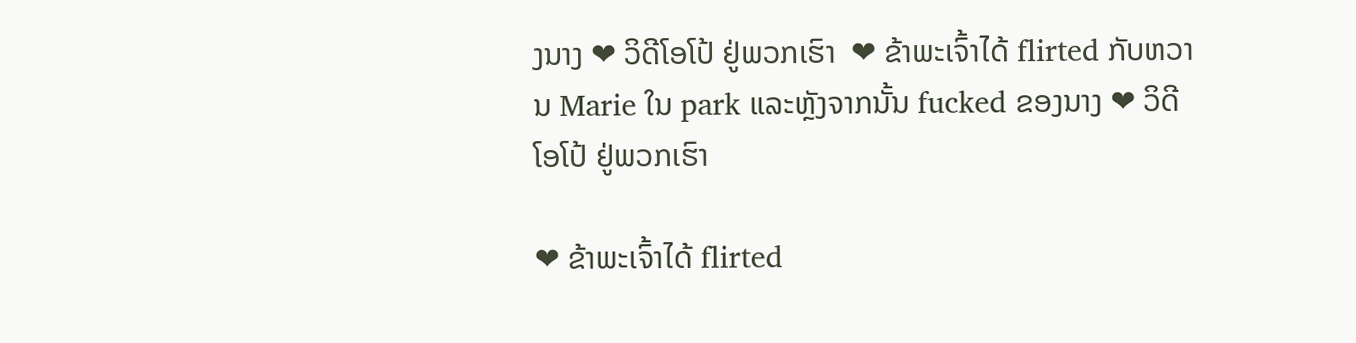ງນາງ ❤ ວິດີໂອໂປ້ ຢູ່ພວກເຮົາ  ❤ ຂ້າພະເຈົ້າໄດ້ flirted ກັບຫວານ Marie ໃນ park ແລະຫຼັງຈາກນັ້ນ fucked ຂອງນາງ ❤ ວິດີໂອໂປ້ ຢູ່ພວກເຮົາ

❤ ຂ້າພະເຈົ້າໄດ້ flirted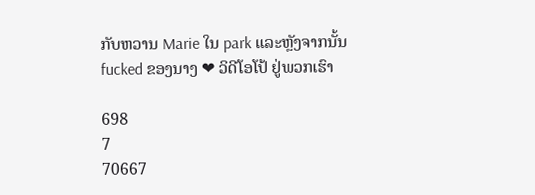ກັບຫວານ Marie ໃນ park ແລະຫຼັງຈາກນັ້ນ fucked ຂອງນາງ ❤ ວິດີໂອໂປ້ ຢູ່ພວກເຮົາ

698
7
70667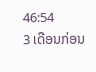46:54
3 ເດືອນກ່ອນ